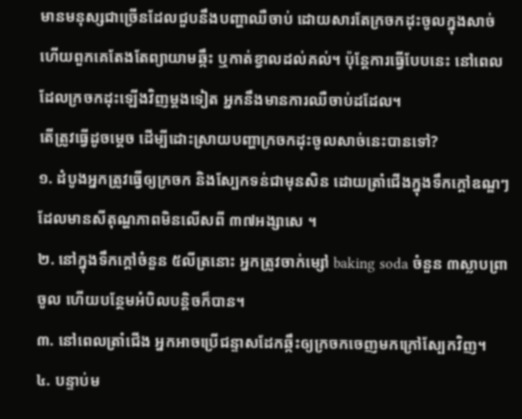មានមនុស្សជាច្រើនដែលជួបនឹងបញ្ហាឈឺចាប់ ដោយសារតែក្រចកដុះចូលក្នុងសាច់ ហើយពួកគេតែងតែព្យាយាមឆ្កឹះ ឬកាត់ខ្វាលដល់គល់។ ប៉ុន្តែការធ្វើបែបនេះ នៅពេលដែលក្រចកដុះឡើងវិញម្តងទៀត អ្នកនឹងមានការឈឺចាប់ដដែល។
តើត្រូវធ្វើដូចម្តេច ដើម្បីដោះស្រាយបញ្ហាក្រចកដុះចូលសាច់នេះបានទៅ?
១. ដំបូងអ្នកត្រូវធ្វើឲ្យក្រចក និងស្បែកទន់ជាមុនសិន ដោយត្រាំជើងក្នុងទឹកក្តៅឧណ្ឌៗ ដែលមានសីតុណ្ហភាពមិនលើសពី ៣៧អង្សាសេ ។
២. នៅក្នុងទឹកក្តៅចំនួន ៥លីត្រនោះ អ្នកត្រូវចាក់ម្សៅ baking soda ចំនួន ៣ស្លាបព្រាចូល ហើយបន្ថែមអំបិលបន្តិចក៏បាន។
៣. នៅពេលត្រាំជើង អ្នកអាចប្រើជន្ទាសដែកឆ្កឹះឲ្យក្រចកចេញមកក្រៅស្បែកវិញ។
៤. បន្ទាប់ម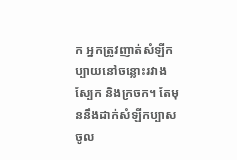ក អ្នកត្រូវញាត់សំឡីកប្បាយនៅចន្លោះរវាងស្បែក និងក្រចក។ តែមុននឹងដាក់សំឡីកប្បាសចូល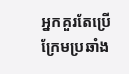អ្នកគួរតែប្រើក្រែមប្រឆាំង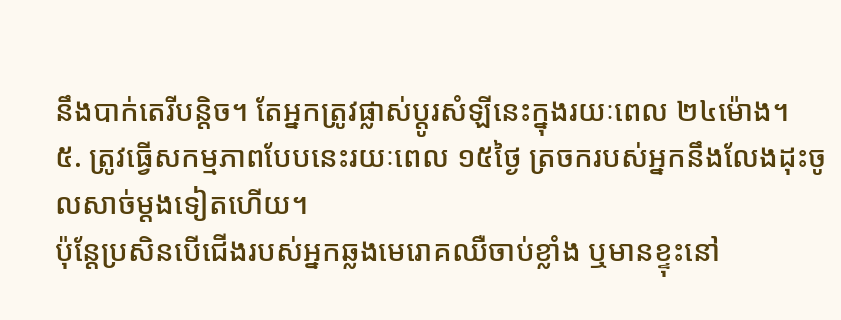នឹងបាក់តេរីបន្តិច។ តែអ្នកត្រូវផ្លាស់ប្តូរសំឡីនេះក្នុងរយៈពេល ២៤ម៉ោង។
៥. ត្រូវធ្វើសកម្មភាពបែបនេះរយៈពេល ១៥ថ្ងៃ ត្រចករបស់អ្នកនឹងលែងដុះចូលសាច់ម្តងទៀតហើយ។
ប៉ុន្តែប្រសិនបើជើងរបស់អ្នកឆ្លងមេរោគឈឺចាប់ខ្លាំង ឬមានខ្ទុះនៅ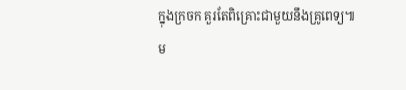ក្នុងក្រចក គួរតែពិគ្រោះជាមួយនឹងគ្រូពេទ្យ៕
ម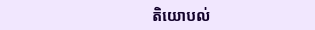តិយោបល់